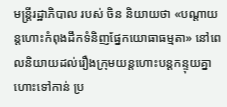មន្ត្រីរដ្ឋាភិបាល របស់ ចិន និយាយថា «បណ្ដាយន្តហោះកំពុងដឹកទំនិញផ្នែកយោធាធម្មតា» នៅពេលនិយាយដល់រឿងក្រុមយន្តហោះបន្តកន្ទុយគ្នា ហោះទៅកាន់ ប្រ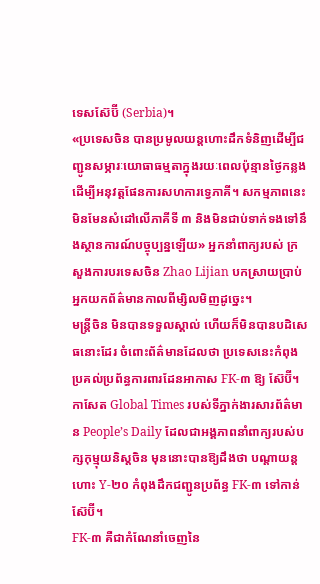ទេសស៊ែប៊ី (Serbia)។
«ប្រទេសចិន បានប្រមូលយន្តហោះដឹកទំនិញដើម្បីជញ្ជូនសម្ភារៈយោធាធម្មតាក្នុងរយៈពេលប៉ុន្មានថ្ងៃកន្លង ដើម្បីអនុវត្តផែនការសហការទ្វេភាគី។ សកម្មភាពនេះមិនមែនសំដៅលើភាគីទី ៣ និងមិនជាប់ទាក់ទងទៅនឹងស្ថានការណ៍បច្ចុប្បន្នឡើយ» អ្នកនាំពាក្យរបស់ ក្រសួងការបរទេសចិន Zhao Lijian បកស្រាយប្រាប់អ្នកយកព័ត៌មានកាលពីម្សិលមិញដូច្នេះ។
មន្ត្រីចិន មិនបានទទួលស្គាល់ ហើយក៏មិនបានបដិសេធនោះដែរ ចំពោះព័ត៌មានដែលថា ប្រទេសនេះកំពុងប្រគល់ប្រព័ន្ធការពារដែនអាកាស FK-៣ ឱ្យ ស៊ែប៊ី។
កាសែត Global Times របស់ទីភ្នាក់ងារសារព័ត៌មាន People’s Daily ដែលជាអង្គភាពនាំពាក្យរបស់បក្សកុម្មុយនិស្តចិន មុននោះបានឱ្យដឹងថា បណ្ដាយន្តហោះ Y-២០ កំពុងដឹកជញ្ជូនប្រព័ន្ធ FK-៣ ទៅកាន់ ស៊ែប៊ី។
FK-៣ គឺជាកំណែនាំចេញនៃ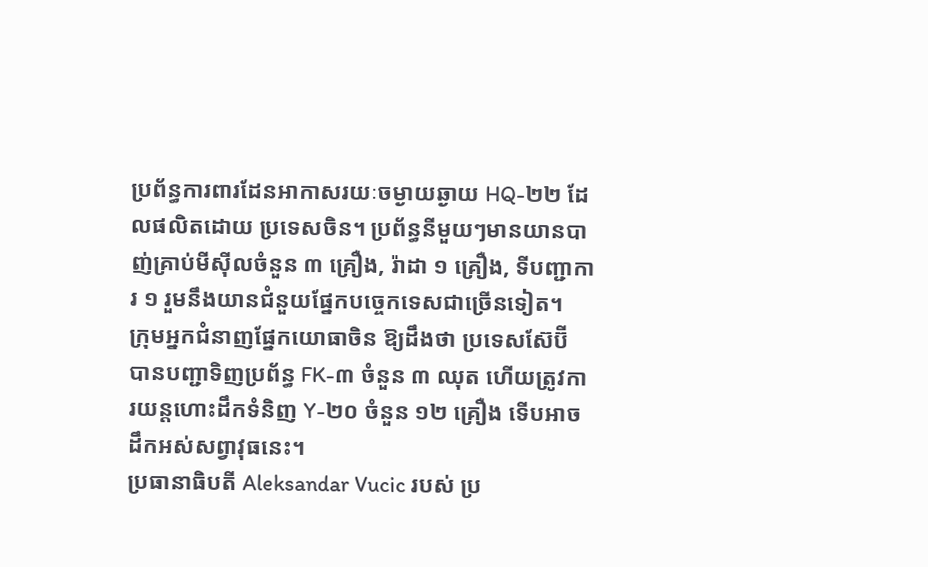ប្រព័ន្ធការពារដែនអាកាសរយៈចម្ងាយឆ្ងាយ HQ-២២ ដែលផលិតដោយ ប្រទេសចិន។ ប្រព័ន្ធនីមួយៗមានយានបាញ់គ្រាប់មីស៊ីលចំនួន ៣ គ្រឿង, រ៉ាដា ១ គ្រឿង, ទីបញ្ជាការ ១ រួមនឹងយានជំនួយផ្នែកបច្ចេកទេសជាច្រើនទៀត។
ក្រុមអ្នកជំនាញផ្នែកយោធាចិន ឱ្យដឹងថា ប្រទេសស៊ែប៊ី បានបញ្ជាទិញប្រព័ន្ធ FK-៣ ចំនួន ៣ ឈុត ហើយត្រូវការយន្តហោះដឹកទំនិញ Y-២០ ចំនួន ១២ គ្រឿង ទើបអាចដឹកអស់សព្វាវុធនេះ។
ប្រធានាធិបតី Aleksandar Vucic របស់ ប្រ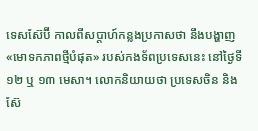ទេសស៊ែប៊ី កាលពីសប្ដាហ៍កន្លងប្រកាសថា នឹងបង្ហាញ «មោទកភាពថ្មីបំផុត» របស់កងទ័ពប្រទេសនេះ នៅថ្ងៃទី ១២ ឬ ១៣ មេសា។ លោកនិយាយថា ប្រទេសចិន និង ស៊ែ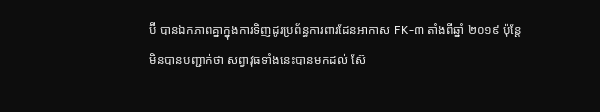ប៊ី បានឯកភាពគ្នាក្នុងការទិញដូរប្រព័ន្ធការពារដែនអាកាស FK-៣ តាំងពីឆ្នាំ ២០១៩ ប៉ុន្តែ មិនបានបញ្ជាក់ថា សព្វាវុធទាំងនេះបានមកដល់ ស៊ែ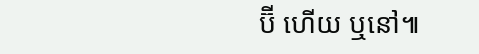ប៊ី ហើយ ឬនៅ៕